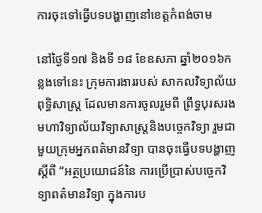ការចុះទៅធ្វើបទបង្ហាញនៅខេត្តកំពង់ចាម

នៅថ្ងៃទី១៧ និងទី ១៨ ខែឧសភា ឆ្នាំ២០១៦កន្លងទៅនេះ ក្រុមការងាររបស់ សាកលវិទ្យាល័យ ពុទ្ធិសាស្ត្រ ដែលមានការចូលរួមពី ព្រឹទ្ធបុរសរងមហាវិទ្យាល័យវិទ្យាសាស្ត្រនិងបច្ចេកវិទ្យា រួមជាមួយក្រុមអ្នកពត៌មានវិទ្យា បានចុះធ្វើបទបង្ហាញស្តីពី “អត្ថប្រយោជន៍នៃ ការប្រើប្រាស់បច្ចេកវិទ្យាពត៌មានវិទ្យា ក្នុងការប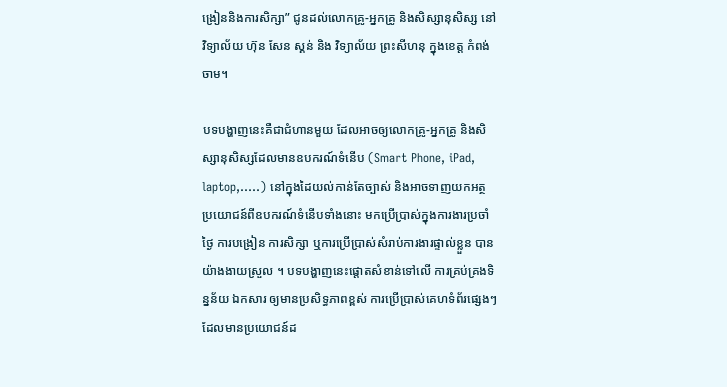ង្រៀននិងការសិក្សា” ជូនដល់លោកគ្រូ-អ្នកគ្រូ និងសិស្សានុសិស្ស នៅ វិទ្យាល័យ ហ៊ុន សែន ស្គន់ និង វិទ្យាល័យ ព្រះសីហនុ ក្នុងខេត្ត កំពង់ចាម។

បទបង្ហាញនេះគឺជាជំហានមួយ ដែលអាចឲ្យលោកគ្រូ-អ្នកគ្រូ និងសិស្សានុសិស្សដែលមានឧបករណ៍ទំនើប (Smart Phone, iPad, laptop,…..) នៅក្នុងដៃយល់កាន់តែច្បាស់ និងអាចទាញយកអត្ថប្រយោជន៍ពីឧបករណ៍ទំនើបទាំងនោះ មកប្រើប្រាស់ក្នុងការងារប្រចាំថ្ងៃ ការបង្រៀន ការសិក្សា ឬការប្រើប្រាស់សំរាប់ការងារផ្ទាល់ខ្លួន បានយ៉ាងងាយស្រួល ។ បទបង្ហាញនេះផ្តោតសំខាន់ទៅលើ ការគ្រប់គ្រងទិន្នន័យ ឯកសារ ឲ្យមានប្រសិទ្ធភាពខ្ពស់ ការប្រើប្រាស់គេហទំព័រផ្សេងៗដែលមានប្រយោជន៍ដ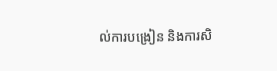ល់ការបង្រៀន និងការសិ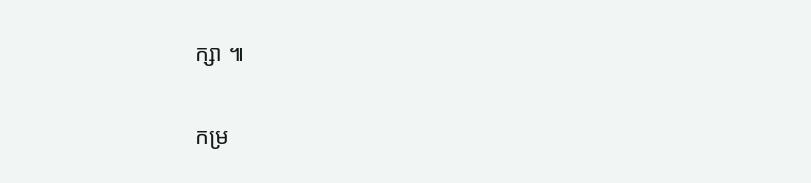ក្សា ៕

កម្រ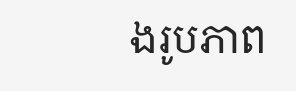ងរូបភាព